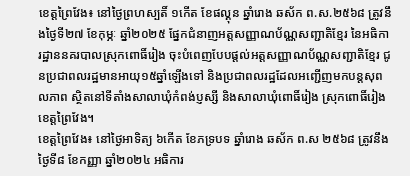ខេត្តព្រៃវែង៖ នៅថ្ងៃព្រហស្បតិ៍ ១កើត ខែផល្គុន ឆ្នាំរោង ឆស័ក ព.ស.២៥៦៨ ត្រូវនឹងថ្ងៃទី២៧ ខែកុម្ភៈ ឆ្នាំ២០២៥ ផ្នែកជំនាញអត្តសញ្ញាណប័ណ្ណសញ្ជាតិខ្មែរ នៃអធិការដ្ឋាននគរបាលស្រុកពោធិ៍រៀង ចុះបំពេញបែបផ្តល់អត្តសញ្ញាណប័ណ្ណសញ្ជាតិខ្មែរ ជូនប្រជាពលរដ្ឋមានអាយុ១៥ឆ្នាំឡើងទៅ និងប្រជាពលរដ្ឋដែលអញ្ជើញមកបន្តសុពលភាព ស្ថិតនៅទីតាំងសាលាឃុំកំពង់ប្ញស្សី និងសាលាឃុំពោធិ៍រៀង ស្រុកពោធិ៍រៀង ខេត្តព្រៃវែង។
ខេត្តព្រៃវែង៖ នៅថ្ងៃអាទិត្យ ៦កើត ខែភទ្របទ ឆ្នាំរោង ឆស័ក ព.ស ២៥៦៨ ត្រូវនឹងថ្ងៃទី៨ ខែកញ្ញា ឆ្នាំ២០២៤ អធិការ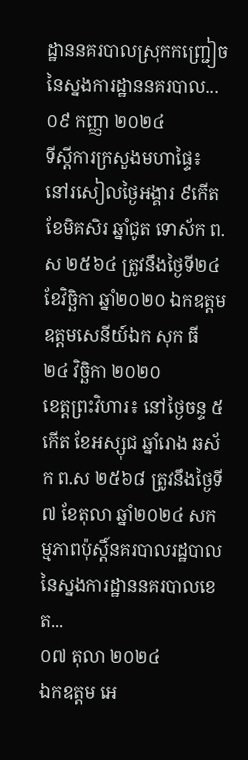ដ្ឋាននគរបាលស្រុកកញ្ជ្រៀច នៃស្នងការដ្ឋាននគរបាល...
០៩ កញ្ញា ២០២៤
ទីស្តីការក្រសួងមហាផ្ទៃ៖ នៅរសៀលថ្ងៃអង្គារ ៩កើត ខែមិគសិរ ឆ្នាំជូត ទោស័ក ព.ស ២៥៦៤ ត្រូវនឹងថ្ងៃទី២៤ ខែវិច្ឆិកា ឆ្នាំ២០២០ ឯកឧត្តម ឧត្តមសេនីយ៍ឯក សុក ធី
២៤ វិច្ឆិកា ២០២០
ខេត្តព្រះវិហារ៖ នៅថ្ងៃចន្ទ ៥កើត ខែអស្សុជ ឆ្នាំរោង ឆស័ក ព.ស ២៥៦៨ ត្រូវនឹងថ្ងៃទី៧ ខែតុលា ឆ្នាំ២០២៤ សកម្មភាពប៉ុស្តិ៍នគរបាលរដ្ឋបាល នៃស្នងការដ្ឋាននគរបាលខេត...
០៧ តុលា ២០២៤
ឯកឧត្ដម អេ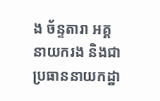ង ច័ន្ទតារា អគ្គនាយករង និងជាប្រធាននាយកដ្ឋា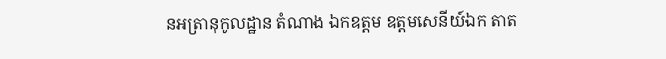នអត្រានុកូលដ្ឋាន តំណាង ឯកឧត្តម ឧត្តមសេនីយ៍ឯក តាត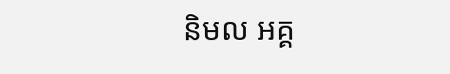និមល អគ្គ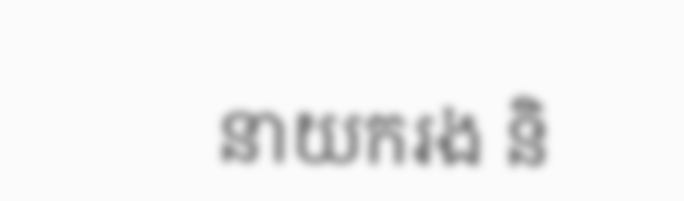នាយករង និ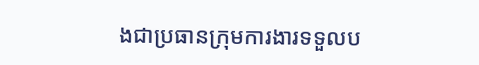ងជាប្រធានក្រុមការងារទទួលប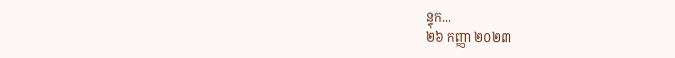ន្ទុក...
២៦ កញ្ញា ២០២៣